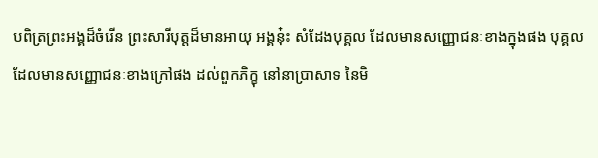បពិត្រព្រះអង្គដ៏ចំរើន ព្រះសារីបុត្តដ៏មានអាយុ អង្គនុ៎ះ សំដែងបុគ្គល ដែលមានសញ្ញោជនៈខាងក្នុងផង បុគ្គលដែលមានសញ្ញោជនៈខាងក្រៅផង ដល់ពួកភិក្ខុ នៅនាប្រាសាទ នៃមិ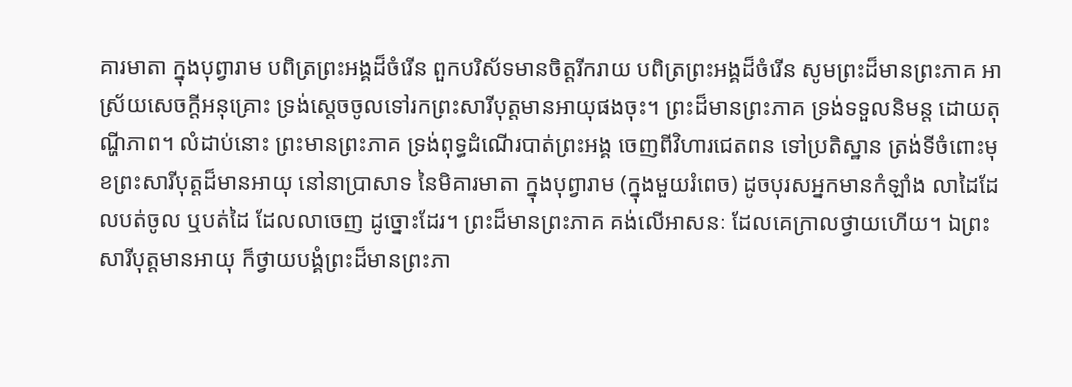គារមាតា ក្នុងបុព្វារាម បពិត្រព្រះអង្គដ៏ចំរើន ពួកបរិស័ទមានចិត្តរីករាយ បពិត្រព្រះអង្គដ៏ចំរើន សូមព្រះដ៏មានព្រះភាគ អាស្រ័យសេចកី្តអនុគ្រោះ ទ្រង់ស្តេចចូលទៅរកព្រះសារីបុត្តមានអាយុផងចុះ។ ព្រះដ៏មានព្រះភាគ ទ្រង់ទទួលនិមន្ត ដោយតុណ្ហីភាព។ លំដាប់នោះ ព្រះមានព្រះភាគ ទ្រង់ពុទ្ធដំណើរបាត់ព្រះអង្គ ចេញពីវិហារជេតពន ទៅប្រតិស្ឋាន ត្រង់ទីចំពោះមុខព្រះសារីបុត្តដ៏មានអាយុ នៅនាប្រាសាទ នៃមិគារមាតា ក្នុងបុព្វារាម (ក្នុងមួយរំពេច) ដូចបុរសអ្នកមានកំឡាំង លាដៃដែលបត់ចូល ឬបត់ដៃ ដែលលាចេញ ដូច្នោះដែរ។ ព្រះដ៏មានព្រះភាគ គង់លើអាសនៈ ដែលគេក្រាលថ្វាយហើយ។ ឯព្រះសារីបុត្តមានអាយុ ក៏ថ្វាយបង្គំព្រះដ៏មានព្រះភា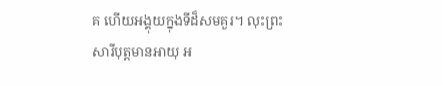គ ហើយអង្គុយក្នុងទីដ៏សមគួរ។ លុះព្រះសារីបុត្តមានអាយុ អ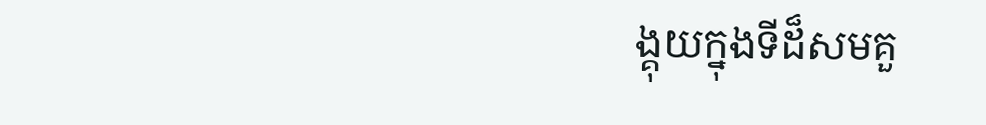ង្គុយក្នុងទីដ៏សមគួ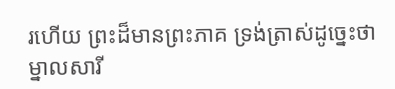រហើយ ព្រះដ៏មានព្រះភាគ ទ្រង់ត្រាស់ដូច្នេះថា ម្នាលសារី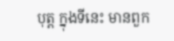បុត្ត ក្នុងទីនេះ មានពួក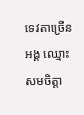ទេវតាច្រើនអង្គ ឈ្មោះ សមចិត្តា